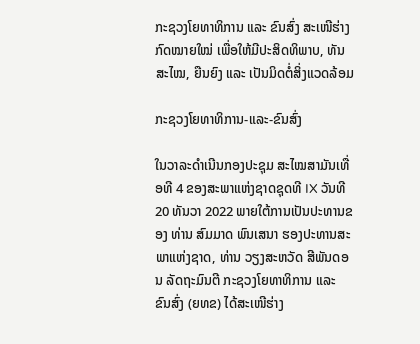ກະຊວງໂຍທາທິການ ແລະ ຂົນສົ່ງ ສະເໜີຮ່າງກົດໝາຍໃໝ່ ເພື່ອໃຫ້ມີປະສິດທິພາບ, ທັນສະໄໝ, ຍືນຍົງ ແລະ ເປັນມິດຕໍ່ສິ່ງແວດລ້ອມ

ກະຊວງໂຍທາທິການ-ແລະ-ຂົນສົ່ງ

ໃນວາລະດຳເນີນກອງປະຊຸມ ສະໄໝສາມັນເທື່ອທີ 4 ຂອງສະພາແຫ່ງຊາດຊຸດທີ IX ວັນທີ 20 ທັນວາ 2022 ພາຍໃຕ້ການເປັນປະທານຂອງ ທ່ານ ສົມມາດ ພົນເສນາ ຮອງປະທານສະພາແຫ່ງຊາດ, ທ່ານ ວຽງສະຫວັດ ສີພັນດອນ ລັດຖະມົນຕີ ກະຊວງໂຍທາທິການ ແລະ ຂົນສົ່ງ (ຍທຂ) ໄດ້ສະເໜີຮ່າງ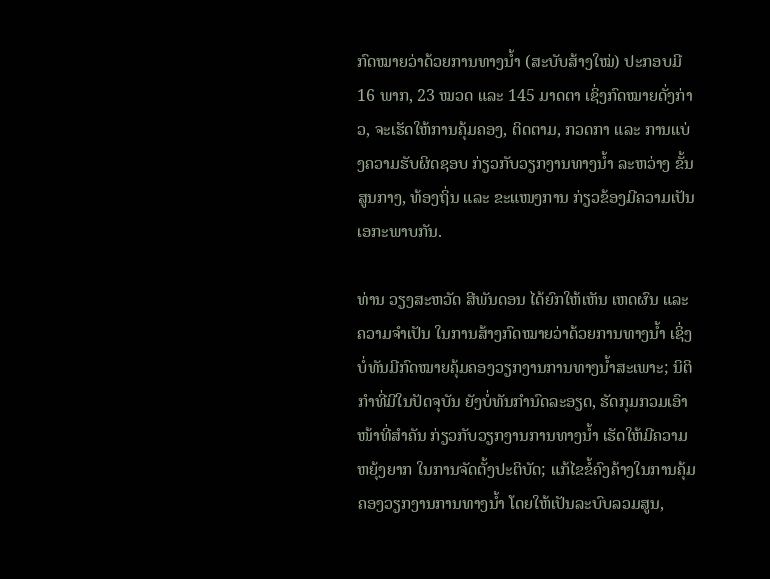ກົດໝາຍວ່າດ້ວຍການທາງນໍ້າ (ສະບັບສ້າງໃໝ່) ປະກອບມີ 16 ພາກ, 23 ໝວດ ແລະ 145 ມາດຕາ ເຊິ່ງກົດໝາຍດັ່ງກ່າວ, ຈະເຮັດໃຫ້ການຄຸ້ມຄອງ, ຕິດຕາມ, ກວດກາ ແລະ ການແບ່ງຄວາມຮັບຜິດຊອບ ກ່ຽວກັບວຽກງານທາງນໍ້າ ລະຫວ່າງ ຂັ້ນສູນກາງ, ທ້ອງຖິ່ນ ແລະ ຂະແໜງການ ກ່ຽວຂ້ອງມີຄວາມເປັນເອກະພາບກັນ.

ທ່ານ ວຽງສະຫວັດ ສີພັນດອນ ໄດ້ຍົກໃຫ້ເຫັນ ເຫດຜົນ ແລະ ຄວາມຈໍາເປັນ ໃນການສ້າງກົດໝາຍວ່າດ້ວຍການທາງນໍ້າ ເຊິ່ງບໍ່ທັນມີກົດໝາຍຄຸ້ມຄອງວຽກງານການທາງນໍ້າສະເພາະ; ນິຕິກຳທີ່ມີໃນປັດຈຸບັນ ຍັງບໍ່ທັນກຳນົດລະອຽດ, ຮັດກຸມກວມເອົາໜ້າທີ່ສໍາຄັນ ກ່ຽວກັບວຽກງານການທາງນໍ້າ ເຮັດໃຫ້ມີຄວາມຫຍຸ້ງຍາກ ໃນການຈັດຕັ້ງປະຕິບັດ; ແກ້ໄຂຂໍ້ຄົງຄ້າງໃນການຄຸ້ມຄອງວຽກງານການທາງນໍ້າ ໂດຍໃຫ້ເປັນລະບົບລວມສູນ,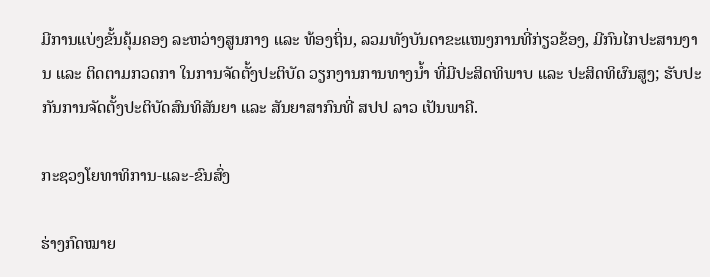ມີການແບ່ງຂັ້ນຄຸ້ມຄອງ ລະຫວ່າງສູນກາງ ແລະ ທ້ອງຖິ່ນ, ລວມທັງບັນດາຂະແໜງການທີ່ກ່ຽວຂ້ອງ, ມີກົນໄກປະສານງານ ແລະ ຕິດຕາມກວດກາ ໃນການຈັດຕັ້ງປະຕິບັດ ວຽກງານການທາງນໍ້າ ທີ່ມີປະສິດທິພາບ ແລະ ປະສິດທິຜົນສູງ; ຮັບປະກັນການຈັດຕັ້ງປະຕິບັດສົນທິສັນຍາ ແລະ ສັນຍາສາກົນທີ່ ສປປ ລາວ ເປັນພາຄີ.

ກະຊວງໂຍທາທິການ-ແລະ-ຂົນສົ່ງ

ຮ່າງກົດໝາຍ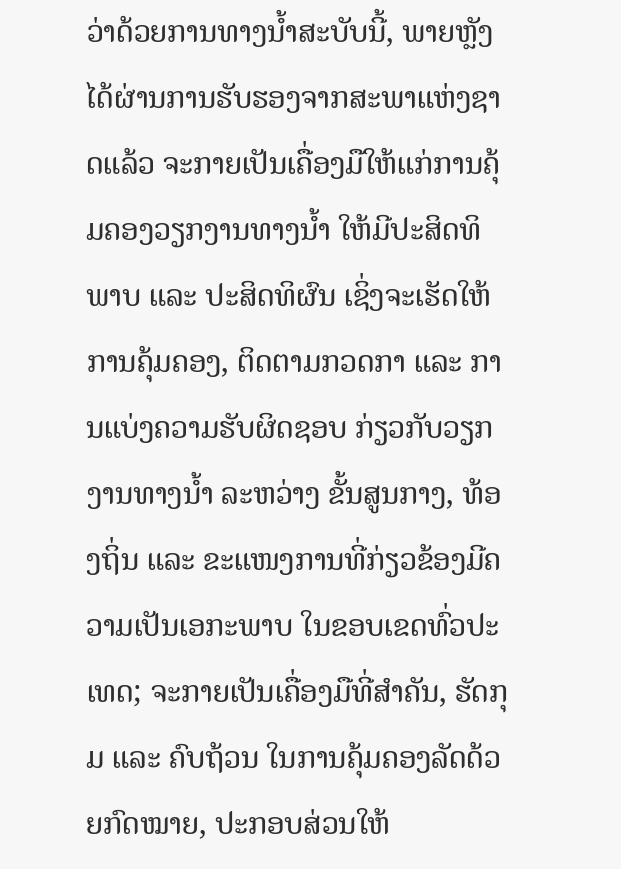ວ່າດ້ວຍການທາງນໍ້າສະບັບນີ້, ພາຍຫຼັງໄດ້ຜ່ານການຮັບຮອງຈາກສະພາແຫ່ງຊາດແລ້ວ ຈະກາຍເປັນເຄື່ອງມືໃຫ້ແກ່ການຄຸ້ມຄອງວຽກງານທາງນໍ້າ ໃຫ້ມີປະສິດທິພາບ ແລະ ປະສິດທິຜົນ ເຊິ່ງຈະເຮັດໃຫ້ການຄຸ້ມຄອງ, ຕິດຕາມກວດກາ ແລະ ການແບ່ງຄວາມຮັບຜິດຊອບ ກ່ຽວກັບວຽກງານທາງນໍ້າ ລະຫວ່າງ ຂັ້ນສູນກາງ, ທ້ອງຖິ່ນ ແລະ ຂະແໜງການທີ່ກ່ຽວຂ້ອງມີຄວາມເປັນເອກະພາບ ໃນຂອບເຂດທົ່ວປະເທດ; ຈະກາຍເປັນເຄື່ອງມືທີ່ສຳຄັນ, ຮັດກຸມ ແລະ ຄົບຖ້ວນ ໃນການຄຸ້ມຄອງລັດດ້ວຍກົດໝາຍ, ປະກອບສ່ວນໃຫ້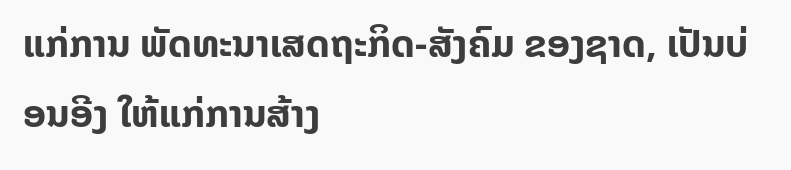ແກ່ການ ພັດທະນາເສດຖະກິດ-ສັງຄົມ ຂອງຊາດ, ເປັນບ່ອນອີງ ໃຫ້ແກ່ການສ້າງ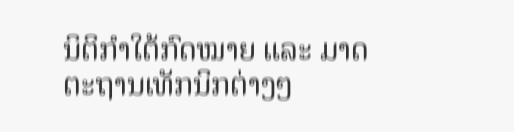ນິຕິກຳໃຕ້ກົດໝາຍ ແລະ ມາດຕະຖານເທັກນິກຕ່າງໆ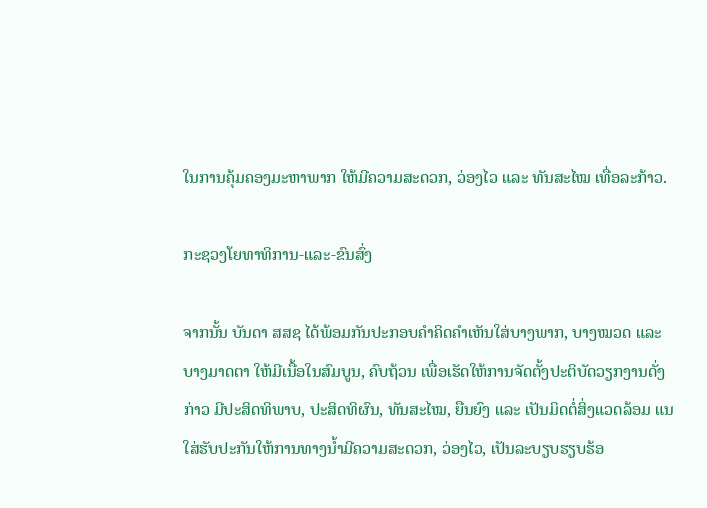ໃນການຄຸ້ມຄອງມະຫາພາກ ໃຫ້ມີຄວາມສະດວກ, ວ່ອງໄວ ແລະ ທັນສະໄໝ ເທື່ອລະກ້າວ.

ກະຊວງໂຍທາທິການ-ແລະ-ຂົນສົ່ງ

ຈາກນັ້ນ ບັນດາ ສສຊ ໄດ້ພ້ອມກັນປະກອບຄຳຄິດຄຳເຫັນໃສ່ບາງພາກ, ບາງໝວດ ແລະ ບາງມາດຕາ ໃຫ້ມີເນື້ອໃນສົມບູນ, ຄົບຖ້ວນ ເພື່ອເຮັດໃຫ້ການຈັດຕັ້ງປະຕິບັດວຽກງານດັ່ງກ່າວ ມີປະສິດທິພາບ, ປະສິດທິຜົນ, ທັນສະໄໝ, ຍືນຍົງ ແລະ ເປັນມິດຕໍ່ສິ່ງແວດລ້ອມ ແນໃສ່ຮັບປະກັນໃຫ້ການທາງນໍ້າມີຄວາມສະດວກ, ວ່ອງໄວ, ເປັນລະບຽບຮຽບຮ້ອ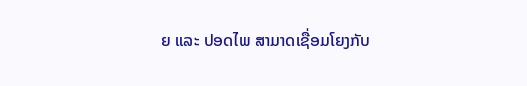ຍ ແລະ ປອດໄພ ສາມາດເຊື່ອມໂຍງກັບ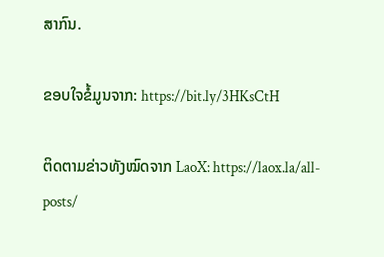ສາກົນ.

ຂອບໃຈຂໍ້ມູນຈາກ: https://bit.ly/3HKsCtH

ຕິດຕາມຂ່າວທັງໝົດຈາກ LaoX: https://laox.la/all-posts/